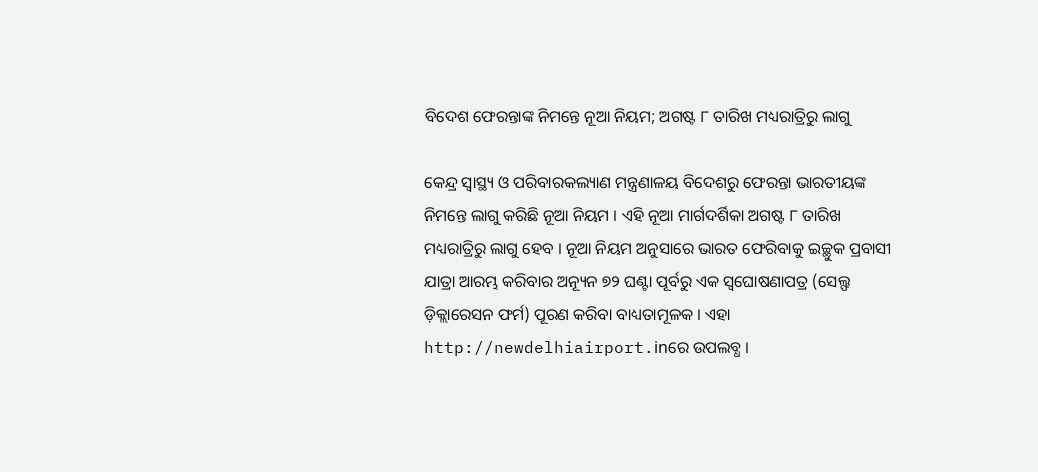ବିଦେଶ ଫେରନ୍ତାଙ୍କ ନିମନ୍ତେ ନୂଆ ନିୟମ; ଅଗଷ୍ଟ ୮ ତାରିଖ ମଧ୍ୟରାତ୍ରିରୁ ଲାଗୁ

କେନ୍ଦ୍ର ସ୍ବାସ୍ଥ୍ୟ ଓ ପରିବାରକଲ୍ୟାଣ ମନ୍ତ୍ରଣାଳୟ ବିଦେଶରୁ ଫେରନ୍ତା ଭାରତୀୟଙ୍କ ନିମନ୍ତେ ଲାଗୁ କରିଛି ନୂଆ ନିୟମ । ଏହି ନୂଆ ମାର୍ଗଦର୍ଶିକା ଅଗଷ୍ଟ ୮ ତାରିଖ ମଧ୍ୟରାତ୍ରିରୁ ଲାଗୁ ହେବ । ନୂଆ ନିୟମ ଅନୁସାରେ ଭାରତ ଫେରିବାକୁ ଇଚ୍ଛୁକ ପ୍ରବାସୀ ଯାତ୍ରା ଆରମ୍ଭ କରିବାର ଅନ୍ୟୂନ ୭୨ ଘଣ୍ଟା ପୂର୍ବରୁ ଏକ ସ୍ବଘୋଷଣାପତ୍ର (ସେଲ୍ଫ ଡ଼ିକ୍ଲାରେସନ ଫର୍ମ) ପୂରଣ କରିବା ବାଧ୍ୟତାମୂଳକ । ଏହା http://newdelhiairport.inରେ ଉପଲବ୍ଧ ।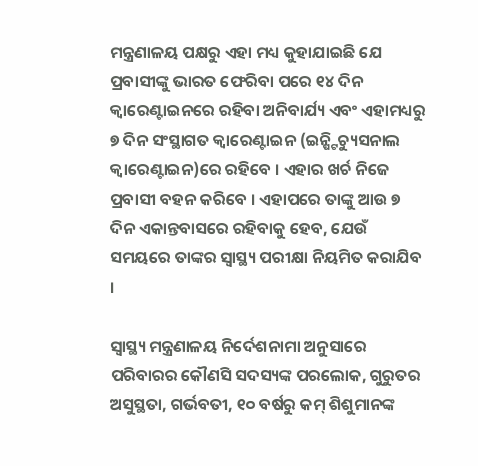ମନ୍ତ୍ରଣାଳୟ ପକ୍ଷରୁ ଏହା ମଧ୍ୟ କୁହାଯାଇଛି ଯେ ପ୍ରବାସୀଙ୍କୁ ଭାରତ ଫେରିବା ପରେ ୧୪ ଦିନ କ୍ବାରେଣ୍ଟାଇନରେ ରହିବା ଅନିବାର୍ଯ୍ୟ ଏବଂ ଏହାମଧ୍ୟରୁ ୭ ଦିନ ସଂସ୍ଥାଗତ କ୍ବାରେଣ୍ଟାଇନ (ଇନ୍ଷ୍ଟିଚ୍ୟୁସନାଲ କ୍ବାରେଣ୍ଟାଇନ)ରେ ରହିବେ । ଏହାର ଖର୍ଚ ନିଜେ ପ୍ରବାସୀ ବହନ କରିବେ । ଏହାପରେ ତାଙ୍କୁ ଆଉ ୭ ଦିନ ଏକାନ୍ତବାସରେ ରହିବାକୁ ହେବ, ଯେଉଁ ସମୟରେ ତାଙ୍କର ସ୍ବାସ୍ଥ୍ୟ ପରୀକ୍ଷା ନିୟମିତ କରାଯିବ ।

ସ୍ବାସ୍ଥ୍ୟ ମନ୍ତ୍ରଣାଳୟ ନିର୍ଦେଶନାମା ଅନୁସାରେ ପରିବାରର କୌଣସି ସଦସ୍ୟଙ୍କ ପରଲୋକ, ଗୁରୁତର ଅସୁସ୍ଥତା, ଗର୍ଭବତୀ, ୧୦ ବର୍ଷରୁ କମ୍ ଶିଶୁମାନଙ୍କ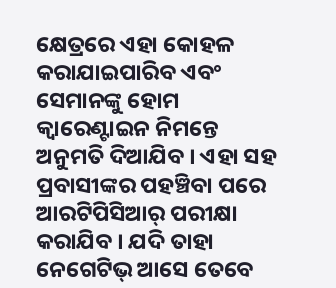କ୍ଷେତ୍ରରେ ଏହା କୋହଳ କରାଯାଇପାରିବ ଏବଂ ସେମାନଙ୍କୁ ହୋମ କ୍ବାରେଣ୍ଟାଇନ ନିମନ୍ତେ ଅନୁମତି ଦିଆଯିବ । ଏହା ସହ ପ୍ରବାସୀଙ୍କର ପହଞ୍ଚିବା ପରେ ଆରଟିପିସିଆର୍ ପରୀକ୍ଷା କରାଯିବ । ଯଦି ତାହା ନେଗେଟିଭ୍ ଆସେ ତେବେ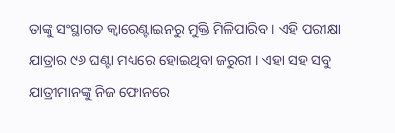ତାଙ୍କୁ ସଂସ୍ଥାଗତ କ୍ବାରେଣ୍ଟାଇନରୁ ମୁକ୍ତି ମିଳିପାରିବ । ଏହି ପରୀକ୍ଷା ଯାତ୍ରାର ୯୬ ଘଣ୍ଟା ମଧ୍ୟରେ ହୋଇଥିବା ଜରୁରୀ । ଏହା ସହ ସବୁ ଯାତ୍ରୀମାନଙ୍କୁ ନିଜ ଫୋନରେ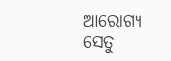ଆରୋଗ୍ୟ ସେତୁ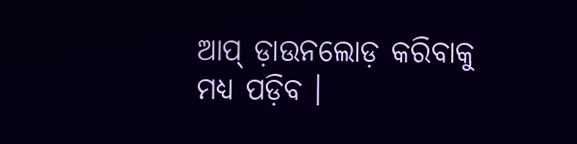ଆପ୍ ଡ଼ାଉନଲୋଡ଼ କରିବାକୁ ମଧ୍ୟ ପଡ଼ିବ ।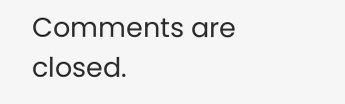Comments are closed.